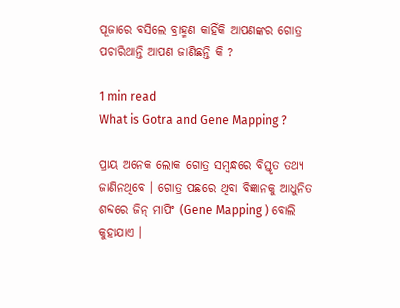ପୂଜାରେ ବସିଲେ ବ୍ରାହ୍ମଣ କାହିଁକି ଆପଣଙ୍କର ଗୋତ୍ର ପଚାରିଥାନ୍ତି ଆପଣ ଜାଣିଛନ୍ତି କି ?

1 min read
What is Gotra and Gene Mapping ?

ପ୍ରାୟ ଅନେକ ଲୋକ ଗୋତ୍ର ସମ୍ବନ୍ଧରେ ବିସ୍ତୃତ ତଥ୍ୟ ଜାଣିନଥିବେ । ଗୋତ୍ର ପଛରେ ଥିବା ବିଜ୍ଞାନକୁ ଆଧୁନିତ ଶବ୍ଦରେ ଜିନ୍ ମାପିଂ (Gene Mapping ) ବୋଲି କୁହାଯାଏ ।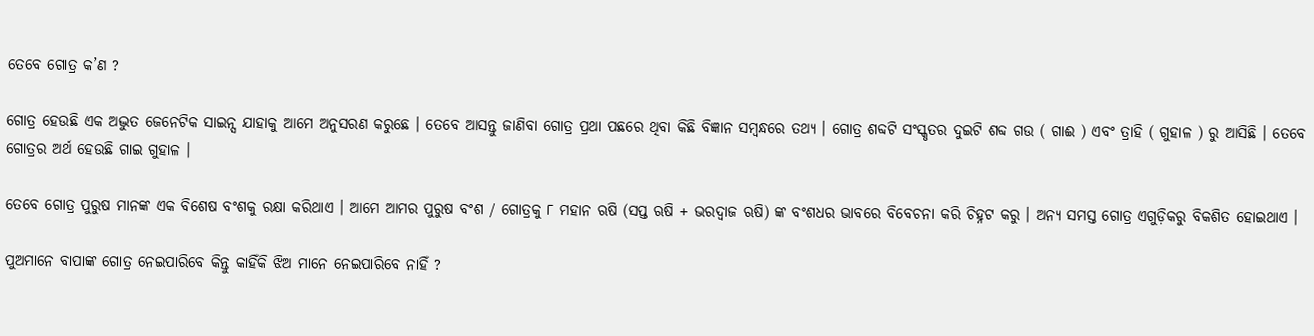ତେବେ ଗୋତ୍ର କ’ଣ ?

ଗୋତ୍ର ହେଉଛି ଏକ ଅଦ୍ଭୁତ ଜେନେଟିକ ସାଇନ୍ସ ଯାହାକୁ ଆମେ ଅନୁସରଣ କରୁଛେ । ତେବେ ଆସନ୍ତୁ ଜାଣିବା ଗୋତ୍ର ପ୍ରଥା ପଛରେ ଥିବା କିଛି ବିଜ୍ଞାନ ସମ୍ବନ୍ଧରେ ତଥ୍ୟ । ଗୋତ୍ର ଶବ୍ଦଟି ସଂସ୍କୃତର ଦୁଇଟି ଶବ୍ଦ ଗଉ ( ଗାଈ ) ଏବଂ ତ୍ରାହି ( ଗୁହାଳ ) ରୁ ଆସିଛି । ତେବେ ଗୋତ୍ରର ଅର୍ଥ ହେଉଛି ଗାଇ ଗୁହାଳ ।

ତେବେ ଗୋତ୍ର ପୁରୁଷ ମାନଙ୍କ ଏକ ବିଶେଷ ବଂଶକୁ ରକ୍ଷା କରିଥାଏ । ଆମେ ଆମର ପୁରୁଷ ବଂଶ / ଗୋତ୍ରକୁ ୮ ମହାନ ଋଷି (ସପ୍ତ ଋଷି + ଭରଦ୍ୱାଜ ଋଷି) ଙ୍କ ବଂଶଧର ଭାବରେ ବିବେଚନା କରି ଚିହ୍ନଟ କରୁ । ଅନ୍ୟ ସମସ୍ତ ଗୋତ୍ର ଏଗୁଡ଼ିକରୁ ବିକଶିତ ହୋଇଥାଏ ।

ପୁଅମାନେ ବାପାଙ୍କ ଗୋତ୍ର ନେଇପାରିବେ କିନ୍ତୁ କାହିଁକି ଝିଅ ମାନେ ନେଇପାରିବେ ନାହିଁ ?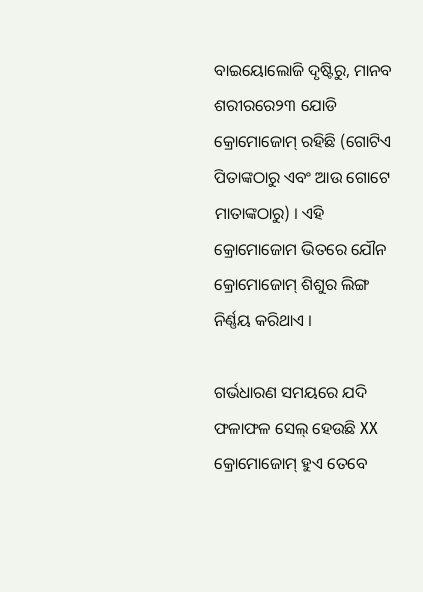ବାଇୟୋଲୋଜି ଦୃଷ୍ଟିରୁ, ମାନବ ଶରୀରରେ୨୩ ଯୋଡି କ୍ରୋମୋଜୋମ୍ ରହିଛି (ଗୋଟିଏ ପିତାଙ୍କଠାରୁ ଏବଂ ଆଉ ଗୋଟେ ମାତାଙ୍କଠାରୁ) । ଏହି କ୍ରୋମୋଜୋମ ଭିତରେ ଯୌନ କ୍ରୋମୋଜୋମ୍ ଶିଶୁର ଲିଙ୍ଗ ନିର୍ଣ୍ଣୟ କରିଥାଏ ।

ଗର୍ଭଧାରଣ ସମୟରେ ଯଦି ଫଳାଫଳ ସେଲ୍ ହେଉଛି XX କ୍ରୋମୋଜୋମ୍ ହୁଏ ତେବେ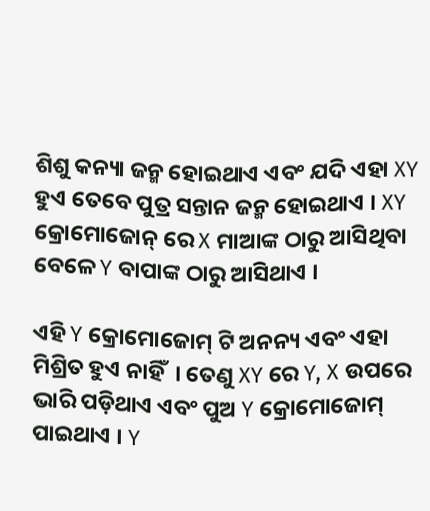ଶିଶୁ କନ୍ୟା ଜନ୍ମ ହୋଇଥାଏ ଏବଂ ଯଦି ଏହା XY ହୁଏ ତେବେ ପୁତ୍ର ସନ୍ତାନ ଜନ୍ମ ହୋଇଥାଏ । XY କ୍ରୋମୋଜୋନ୍ ରେ X ମାଆଙ୍କ ଠାରୁ ଆସିଥିବା ବେଳେ Y ବାପାଙ୍କ ଠାରୁ ଆସିଥାଏ ।

ଏହି Y କ୍ରୋମୋଜୋମ୍ ଟି ଅନନ୍ୟ ଏବଂ ଏହା ମିଶ୍ରିତ ହୁଏ ନାହିଁ  । ତେଣୁ XY ରେ Y, X ଉପରେ ଭାରି ପଡ଼ିଥାଏ ଏବଂ ପୁଅ Y କ୍ରୋମୋଜୋମ୍ ପାଇଥାଏ । Y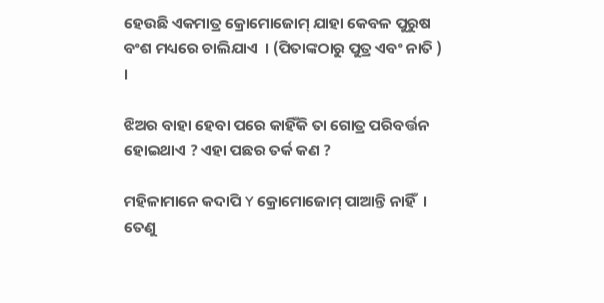ହେଉଛି ଏକମାତ୍ର କ୍ରୋମୋଜୋମ୍ ଯାହା କେବଳ ପୁରୁଷ ବଂଶ ମଧ୍ୟରେ ଚାଲିଯାଏ  । (ପିତାଙ୍କଠାରୁ ପୁତ୍ର ଏବଂ ନାତି ) ।

ଝିଅର ବାହା ହେବା ପରେ କାହିଁକି ତା ଗୋତ୍ର ପରିବର୍ତ୍ତନ ହୋଇଥାଏ ? ଏହା ପଛର ତର୍କ କଣ ?

ମହିଳାମାନେ କଦାପି Y କ୍ରୋମୋଜୋମ୍ ପାଆନ୍ତି ନାହିଁ  । ତେଣୁ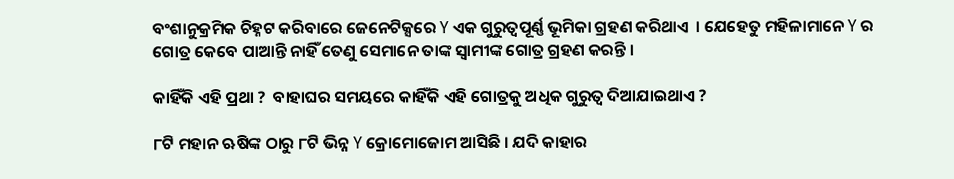ବଂଶାନୁକ୍ରମିକ ଚିହ୍ନଟ କରିବାରେ ଜେନେଟିକ୍ସରେ Y ଏକ ଗୁରୁତ୍ୱପୂର୍ଣ୍ଣ ଭୂମିକା ଗ୍ରହଣ କରିଥାଏ  । ଯେହେତୁ ମହିଳାମାନେ Y ର ଗୋତ୍ର କେବେ ପାଆନ୍ତି ନାହିଁ ତେଣୁ ସେମାନେ ତାଙ୍କ ସ୍ୱାମୀଙ୍କ ଗୋତ୍ର ଗ୍ରହଣ କରନ୍ତି ।

କାହିଁକି ଏହି ପ୍ରଥା ?  ବାହାଘର ସମୟରେ କାହିଁକି ଏହି ଗୋତ୍ରକୁ ଅଧିକ ଗୁରୁତ୍ୱ ଦିଆଯାଇଥାଏ ?

୮ଟି ମହାନ ଋଷିଙ୍କ ଠାରୁ ୮ଟି ଭିନ୍ନ Y କ୍ରୋମୋଜୋମ ଆସିଛି । ଯଦି କାହାର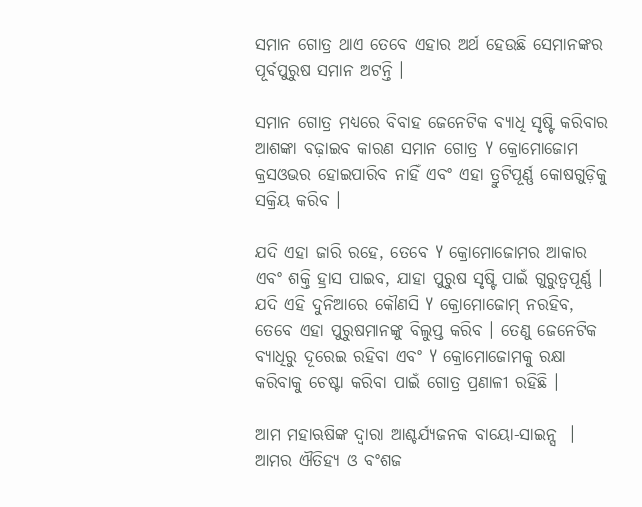ସମାନ ଗୋତ୍ର ଥାଏ ତେବେ ଏହାର ଅର୍ଥ ହେଉଛି ସେମାନଙ୍କର ପୂର୍ବପୁରୁଷ ସମାନ ଅଟନ୍ତି ।

ସମାନ ଗୋତ୍ର ମଧ୍ୟରେ ବିବାହ ଜେନେଟିକ ବ୍ୟାଧି ସୃଷ୍ଟି କରିବାର ଆଶଙ୍କା ବଢ଼ାଇବ କାରଣ ସମାନ ଗୋତ୍ର Y କ୍ରୋମୋଜୋମ କ୍ରସଓଭର ହୋଇପାରିବ ନାହିଁ ଏବଂ ଏହା ତ୍ରୁଟିପୂର୍ଣ୍ଣ କୋଷଗୁଡ଼ିକୁ ସକ୍ରିୟ କରିବ ।

ଯଦି ଏହା ଜାରି ରହେ, ତେବେ Y କ୍ରୋମୋଜୋମର ଆକାର ଏବଂ ଶକ୍ତି ହ୍ରାସ ପାଇବ, ଯାହା ପୁରୁଷ ସୃଷ୍ଟି ପାଇଁ ଗୁରୁତ୍ୱପୂର୍ଣ୍ଣ । ଯଦି ଏହି ଦୁନିଆରେ କୌଣସି Y କ୍ରୋମୋଜୋମ୍ ନରହିବ, ତେବେ ଏହା ପୁରୁଷମାନଙ୍କୁ ବିଲୁପ୍ତ କରିବ । ତେଣୁ ଜେନେଟିକ ବ୍ୟାଧିରୁ ଦୂରେଇ ରହିବା ଏବଂ Y କ୍ରୋମୋଜୋମକୁ ରକ୍ଷା କରିବାକୁ ଚେଷ୍ଟା କରିବା ପାଇଁ ଗୋତ୍ର ପ୍ରଣାଳୀ ରହିଛି ।

ଆମ ମହାଋଷିଙ୍କ ଦ୍ୱାରା ଆଶ୍ଚର୍ଯ୍ୟଜନକ ବାୟୋ-ସାଇନ୍ସ  । ଆମର ଐତିହ୍ୟ ଓ ବଂଶଜ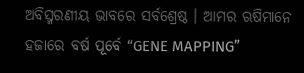ଅବିସ୍ମରଣୀୟ ଭାବରେ ସର୍ବଶ୍ରେଷ୍ଠ । ଆମର ଋଷିମାନେ ହଜାରେ ବର୍ଷ ପୂର୍ବେ “GENE MAPPING”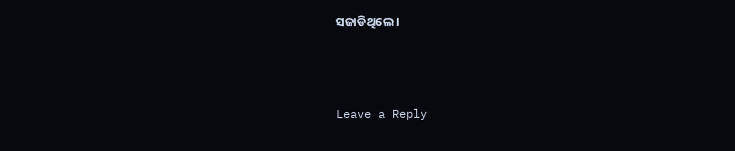ସଜାଡିଥିଲେ ।



Leave a Reply